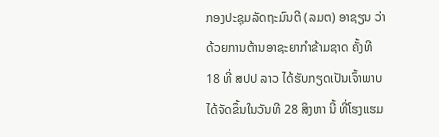ກອງປະຊຸມລັດຖະມົນຕີ (ລມຕ) ອາຊຽນ ວ່າດ້ວຍການຕ້ານອາຊະຍາກໍາຂ້າມຊາດ ຄັ້ງທີ 18 ທີ່ ສປປ ລາວ ໄດ້ຮັບກຽດເປັນເຈົ້າພາບ ໄດ້ຈັດຂຶ້ນໃນວັນທີ 28 ສິງຫາ ນີ້ ທີ່ໂຮງແຮມ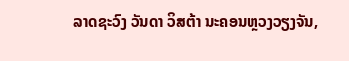ລາດຊະວົງ ວັນດາ ວິສຕ້າ ນະຄອນຫຼວງວຽງຈັນ,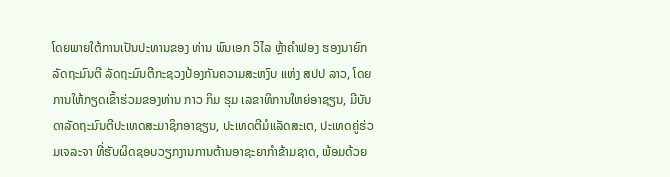ໂດຍພາຍໃຕ້ການເປັນປະທານຂອງ ທ່ານ ພົນເອກ ວິໄລ ຫຼ້າຄໍາຟອງ ຮອງນາຍົກລັດຖະມົນຕີ ລັດຖະມົນຕີກະຊວງປ້ອງກັນຄວາມສະຫງົບ ແຫ່ງ ສປປ ລາວ, ໂດຍການໃຫ້ກຽດເຂົ້າຮ່ວມຂອງທ່ານ ກາວ ກິມ ຮຸມ ເລຂາທິການໃຫຍ່ອາຊຽນ, ມີບັນດາລັດຖະມົນຕີປະເທດສະມາຊິກອາຊຽນ, ປະເທດຕີມໍແລັດສະເຕ, ປະເທດຄູ່ຮ່ວມເຈລະຈາ ທີ່ຮັບຜິດຊອບວຽກງານການຕ້ານອາຊະຍາກໍາຂ້າມຊາດ, ພ້ອມດ້ວຍ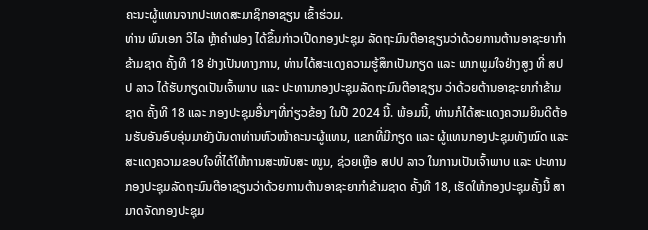ຄະນະຜູ້ແທນຈາກປະເທດສະມາຊິກອາຊຽນ ເຂົ້າຮ່ວມ.
ທ່ານ ພົນເອກ ວິໄລ ຫຼ້າຄໍາຟອງ ໄດ້ຂຶ້ນກ່າວເປີດກອງປະຊຸມ ລັດຖະມົນຕີອາຊຽນວ່າດ້ວຍການຕ້ານອາຊະຍາກໍາຂ້າມຊາດ ຄັ້ງທີ 18 ຢ່າງເປັນທາງການ, ທ່ານໄດ້ສະແດງຄວາມຮູ້ສຶກເປັນກຽດ ແລະ ພາກພູມໃຈຢ່າງສູງ ທີ່ ສປປ ລາວ ໄດ້ຮັບກຽດເປັນເຈົ້າພາບ ແລະ ປະທານກອງປະຊຸມລັດຖະມົນຕີອາຊຽນ ວ່າດ້ວຍຕ້ານອາຊະຍາກຳຂ້າມຊາດ ຄັ້ງທີ 18 ແລະ ກອງປະຊຸມອື່ນໆທີ່ກ່ຽວຂ້ອງ ໃນປີ 2024 ນີ້. ພ້ອມນີ້, ທ່ານກໍໄດ້ສະແດງຄວາມຍິນດີຕ້ອນຮັບອັນອົບອຸ່ນມາຍັງບັນດາທ່ານຫົວໜ້າຄະນະຜູ້ແທນ, ແຂກທີ່ມີກຽດ ແລະ ຜູ້ແທນກອງປະຊຸມທັງໝົດ ແລະ ສະແດງຄວາມຂອບໃຈທີ່ໄດ້ໃຫ້ການສະໜັບສະ ໜູນ, ຊ່ວຍເຫຼືອ ສປປ ລາວ ໃນການເປັນເຈົ້າພາບ ແລະ ປະທານກອງປະຊຸມລັດຖະມົນຕີອາຊຽນວ່າດ້ວຍການຕ້ານອາຊະຍາກຳຂ້າມຊາດ ຄັ້ງທີ 18, ເຮັດໃຫ້ກອງປະຊຸມຄັ້ງນີ້ ສາມາດຈັດກອງປະຊຸມ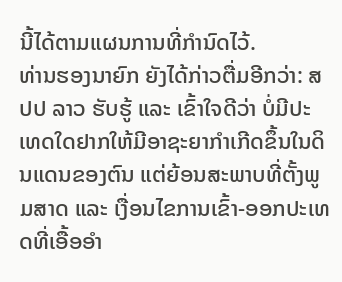ນີ້ໄດ້ຕາມແຜນການທີ່ກໍານົດໄວ້.
ທ່ານຮອງນາຍົກ ຍັງໄດ້ກ່າວຕື່ມອີກວ່າ: ສປປ ລາວ ຮັບຮູ້ ແລະ ເຂົ້າໃຈດີວ່າ ບໍ່ມີປະເທດໃດຢາກໃຫ້ມີອາຊະຍາກຳເກີດຂຶ້ນໃນດິນແດນຂອງຕົນ ແຕ່ຍ້ອນສະພາບທີ່ຕັ້ງພູມສາດ ແລະ ເງື່ອນໄຂການເຂົ້າ-ອອກປະເທດທີ່ເອື້ອອໍາ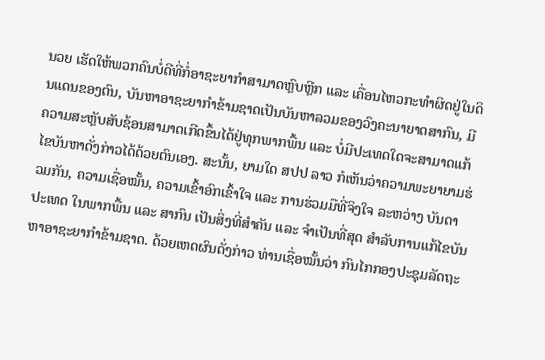ນວຍ ເຮັດໃຫ້ພວກຄົນບໍ່ດີທີ່ກໍ່ອາຊະຍາກຳສາມາດຫຼົບຫຼີກ ແລະ ເຄື່ອນໄຫວກະທຳຜິດຢູ່ໃນດິນແດນຂອງຕົນ, ບັນຫາອາຊະຍາກຳຂ້າມຊາດເປັນບັນຫາລວມຂອງວົງຄະນາຍາດສາກົນ, ມີຄວາມສະຫຼັບສັບຊ້ອນສາມາດເກີດຂຶ້ນໄດ້ຢູ່ທຸກພາກພື້ນ ແລະ ບໍ່ມີປະເທດໃດຈະສາມາດແກ້ໄຂບັນຫາດັ່ງກ່າວໄດ້ດ້ວຍຕົນເອງ. ສະນັ້ນ, ຍາມໃດ ສປປ ລາວ ກໍເຫັນວ່າຄວາມພະຍາຍາມຮ່ວມກັນ, ຄວາມເຊື່ອໝັ້ນ, ຄວາມເຂົ້າອົກເຂົ້າໃຈ ແລະ ການຮ່ວມມືທີ່ຈິງໃຈ ລະຫວ່າງ ບັນດາປະເທດ ໃນພາກພື້ນ ແລະ ສາກົນ ເປັນສິ່ງທີ່ສໍາຄັນ ແລະ ຈໍາເປັນທີ່ສຸດ ສໍາລັບການແກ້ໄຂບັນຫາອາຊະຍາກຳຂ້າມຊາດ. ດ້ວຍເຫດຜົນດັ່ງກ່າວ ທ່ານເຊື່ອໝັ້ນວ່າ ກົນໄກກອງປະຊຸມລັດຖະ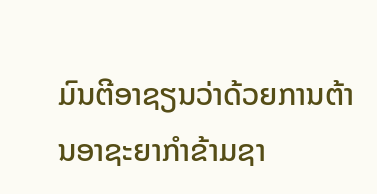ມົນຕີອາຊຽນວ່າດ້ວຍການຕ້ານອາຊະຍາກຳຂ້າມຊາ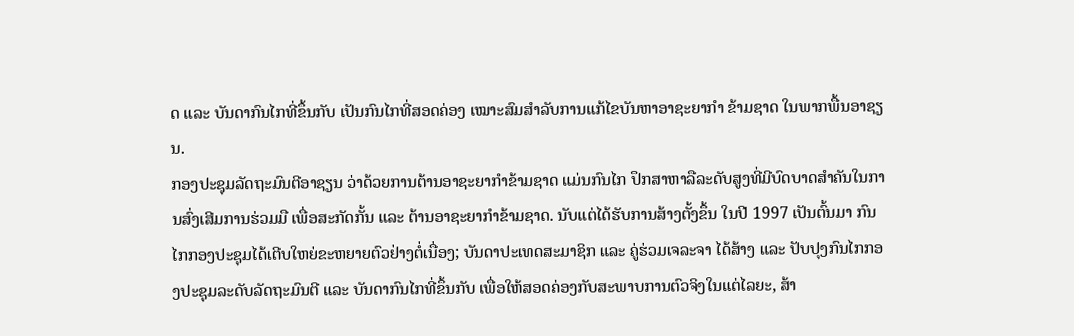ດ ແລະ ບັນດາກົນໄກທີ່ຂຶ້ນກັບ ເປັນກົນໄກທີ່ສອດຄ່ອງ ເໝາະສົມສໍາລັບການແກ້ໄຂບັນຫາອາຊະຍາກຳ ຂ້າມຊາດ ໃນພາກພື້ນອາຊຽນ.
ກອງປະຊຸມລັດຖະມົນຕີອາຊຽນ ວ່າດ້ວຍການຕ້ານອາຊະຍາກຳຂ້າມຊາດ ແມ່ນກົນໄກ ປຶກສາຫາລືລະດັບສູງທີ່ມີບົດບາດສໍາຄັນໃນການສົ່ງເສີມການຮ່ວມມື ເພື່ອສະກັດກັ້ນ ແລະ ຕ້ານອາຊະຍາກຳຂ້າມຊາດ. ນັບແຕ່ໄດ້ຮັບການສ້າງຕັ້ງຂຶ້ນ ໃນປີ 1997 ເປັນຕົ້ນມາ ກົນໄກກອງປະຊຸມໄດ້ເຕີບໃຫຍ່ຂະຫຍາຍຕົວຢ່າງຕໍ່ເນື່ອງ; ບັນດາປະເທດສະມາຊິກ ແລະ ຄູ່ຮ່ວມເຈລະຈາ ໄດ້ສ້າງ ແລະ ປັບປຸງກົນໄກກອງປະຊຸມລະດັບລັດຖະມົນຕີ ແລະ ບັນດາກົນໄກທີ່ຂຶ້ນກັບ ເພື່ອໃຫ້ສອດຄ່ອງກັບສະພາບການຕົວຈິງໃນແຕ່ໄລຍະ, ສ້າ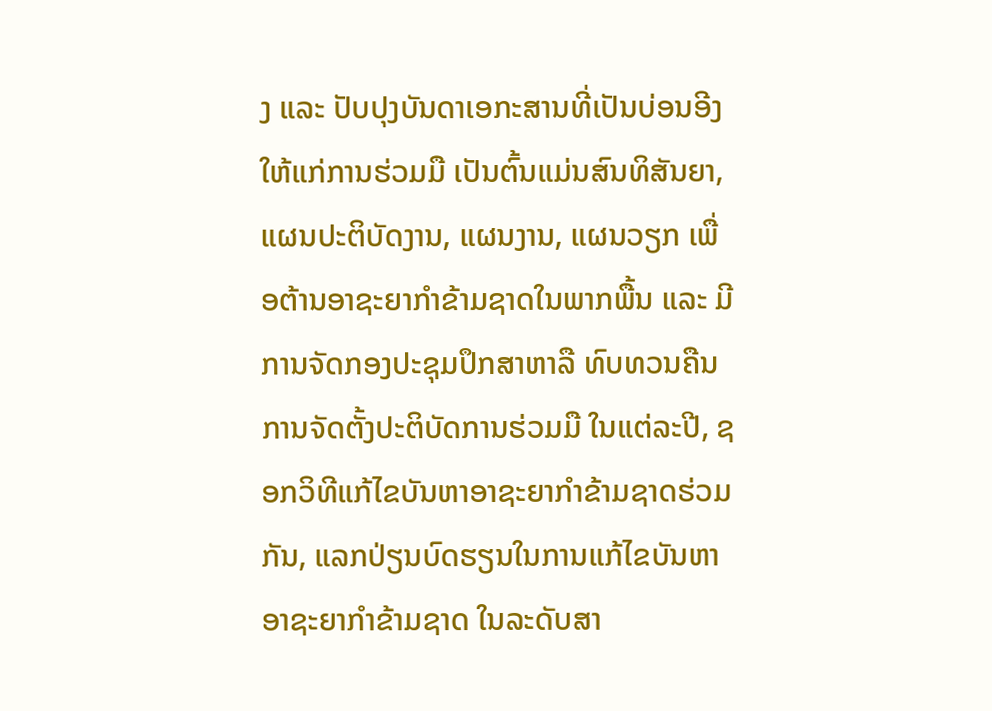ງ ແລະ ປັບປຸງບັນດາເອກະສານທີ່ເປັນບ່ອນອີງໃຫ້ແກ່ການຮ່ວມມື ເປັນຕົ້ນແມ່ນສົນທິສັນຍາ, ແຜນປະຕິບັດງານ, ແຜນງານ, ແຜນວຽກ ເພື່ອຕ້ານອາຊະຍາກຳຂ້າມຊາດໃນພາກພື້ນ ແລະ ມີການຈັດກອງປະຊຸມປຶກສາຫາລື ທົບທວນຄືນການຈັດຕັ້ງປະຕິບັດການຮ່ວມມື ໃນແຕ່ລະປີ, ຊອກວິທີແກ້ໄຂບັນຫາອາຊະຍາກຳຂ້າມຊາດຮ່ວມກັນ, ແລກປ່ຽນບົດຮຽນໃນການແກ້ໄຂບັນຫາອາຊະຍາກຳຂ້າມຊາດ ໃນລະດັບສາ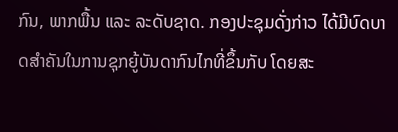ກົນ, ພາກພື້ນ ແລະ ລະດັບຊາດ. ກອງປະຊຸມດັ່ງກ່າວ ໄດ້ມີບົດບາດສໍາຄັນໃນການຊຸກຍູ້ບັນດາກົນໄກທີ່ຂຶ້ນກັບ ໂດຍສະ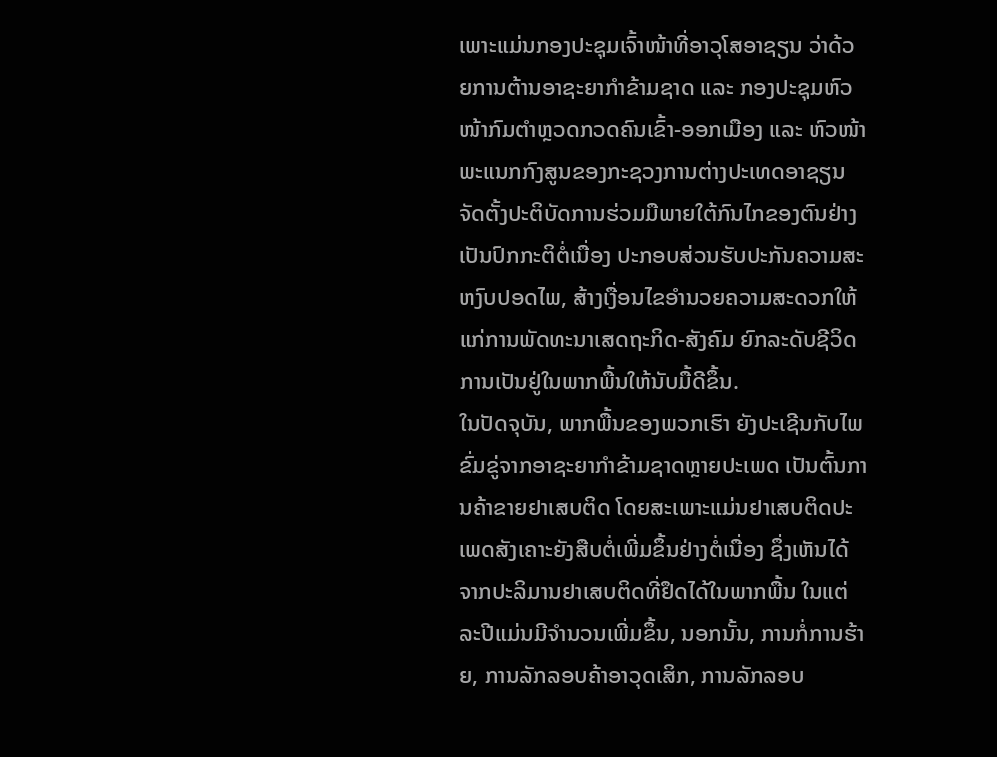ເພາະແມ່ນກອງປະຊຸມເຈົ້າໜ້າທີ່ອາວຸໂສອາຊຽນ ວ່າດ້ວຍການຕ້ານອາຊະຍາກຳຂ້າມຊາດ ແລະ ກອງປະຊຸມຫົວໜ້າກົມຕຳຫຼວດກວດຄົນເຂົ້າ-ອອກເມືອງ ແລະ ຫົວໜ້າພະແນກກົງສູນຂອງກະຊວງການຕ່າງປະເທດອາຊຽນ ຈັດຕັ້ງປະຕິບັດການຮ່ວມມືພາຍໃຕ້ກົນໄກຂອງຕົນຢ່າງເປັນປົກກະຕິຕໍ່ເນື່ອງ ປະກອບສ່ວນຮັບປະກັນຄວາມສະຫງົບປອດໄພ, ສ້າງເງື່ອນໄຂອໍານວຍຄວາມສະດວກໃຫ້ແກ່ການພັດທະນາເສດຖະກິດ-ສັງຄົມ ຍົກລະດັບຊີວິດການເປັນຢູ່ໃນພາກພື້ນໃຫ້ນັບມື້ດີຂຶ້ນ.
ໃນປັດຈຸບັນ, ພາກພື້ນຂອງພວກເຮົາ ຍັງປະເຊີນກັບໄພຂົ່ມຂູ່ຈາກອາຊະຍາກຳຂ້າມຊາດຫຼາຍປະເພດ ເປັນຕົ້ນການຄ້າຂາຍຢາເສບຕິດ ໂດຍສະເພາະແມ່ນຢາເສບຕິດປະເພດສັງເຄາະຍັງສືບຕໍ່ເພີ່ມຂຶ້ນຢ່າງຕໍ່ເນື່ອງ ຊຶ່ງເຫັນໄດ້ຈາກປະລິມານຢາເສບຕິດທີ່ຢຶດໄດ້ໃນພາກພື້ນ ໃນແຕ່ລະປີແມ່ນມີຈໍານວນເພີ່ມຂຶ້ນ, ນອກນັ້ນ, ການກໍ່ການຮ້າຍ, ການລັກລອບຄ້າອາວຸດເສິກ, ການລັກລອບ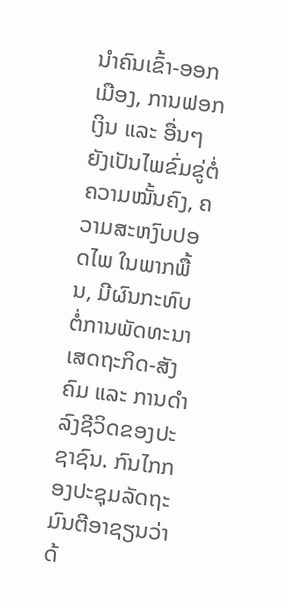ນໍາຄົນເຂົ້າ-ອອກເມືອງ, ການຟອກເງິນ ແລະ ອື່ນໆ ຍັງເປັນໄພຂົ່ມຂູ່ຕໍ່ຄວາມໝັ້ນຄົງ, ຄວາມສະຫງົບປອດໄພ ໃນພາກພື້ນ, ມີຜົນກະທົບຕໍ່ການພັດທະນາເສດຖະກິດ-ສັງຄົມ ແລະ ການດໍາລົງຊີວິດຂອງປະຊາຊົນ. ກົນໄກກອງປະຊຸມລັດຖະມົນຕີອາຊຽນວ່າດ້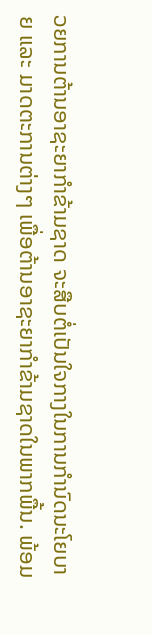ວຍການຕ້ານອາຊະຍາກຳຂ້າມຊາດ ຈະສືບຕໍ່ເປັນໃຈກາງໃນການກຳນົດນະໂຍບາຍ ແລະ ມາດຕະການຕ່າງໆ ເພື່ອຕ້ານອາຊະຍາກຳຂ້າມຊາດໃນພາກພື້ນ. ພ້ອມ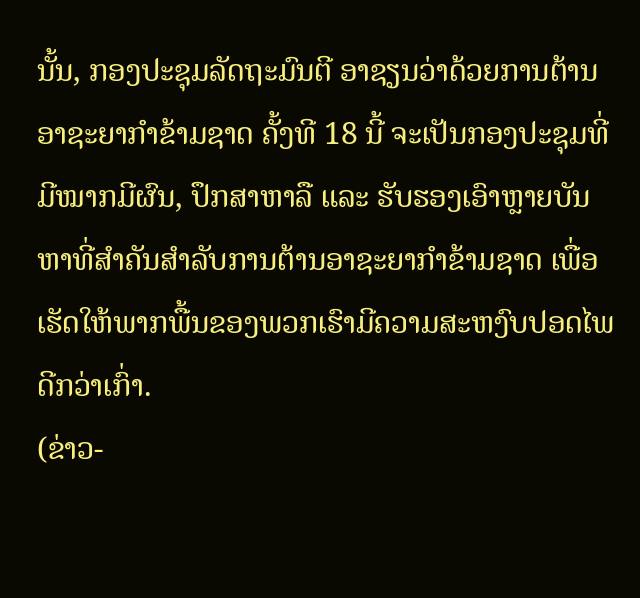ນັ້ນ, ກອງປະຊຸມລັດຖະມົນຕີ ອາຊຽນວ່າດ້ວຍການຕ້ານອາຊະຍາກຳຂ້າມຊາດ ຄັ້ງທີ 18 ນີ້ ຈະເປັນກອງປະຊຸມທີ່ມີໝາກມີຜົນ, ປຶກສາຫາລື ແລະ ຮັບຮອງເອົາຫຼາຍບັນຫາທີ່ສໍາຄັນສໍາລັບການຕ້ານອາຊະຍາກຳຂ້າມຊາດ ເພື່ອເຮັດໃຫ້ພາກພື້ນຂອງພວກເຮົາມີຄວາມສະຫງົບປອດໄພດີກວ່າເກົ່າ.
(ຂ່າວ-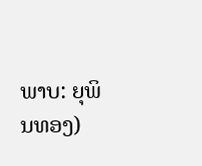ພາບ: ຍຸພິນທອງ)